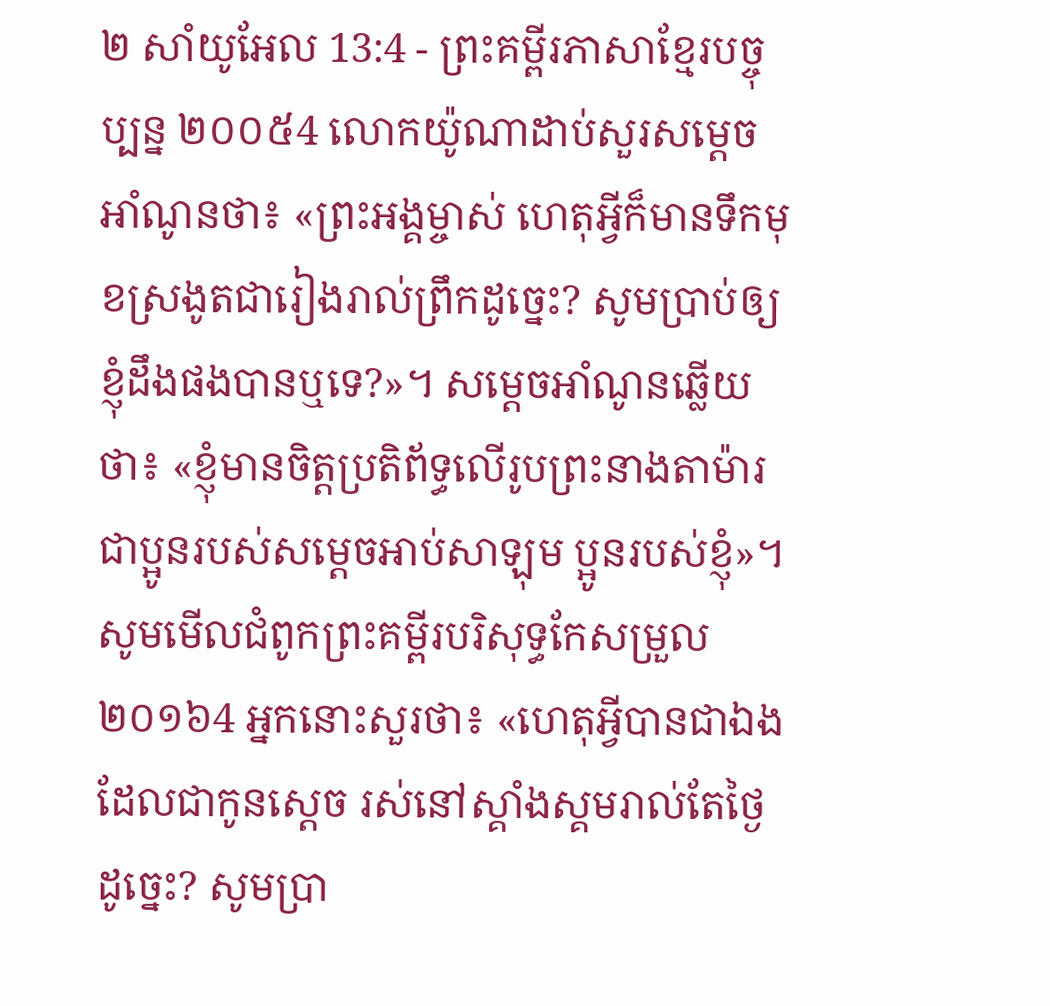២ សាំយូអែល 13:4 - ព្រះគម្ពីរភាសាខ្មែរបច្ចុប្បន្ន ២០០៥4 លោកយ៉ូណាដាប់សួរសម្ដេចអាំណូនថា៖ «ព្រះអង្គម្ចាស់ ហេតុអ្វីក៏មានទឹកមុខស្រងូតជារៀងរាល់ព្រឹកដូច្នេះ? សូមប្រាប់ឲ្យខ្ញុំដឹងផងបានឬទេ?»។ សម្ដេចអាំណូនឆ្លើយថា៖ «ខ្ញុំមានចិត្តប្រតិព័ទ្ធលើរូបព្រះនាងតាម៉ារ ជាប្អូនរបស់សម្ដេចអាប់សាឡុម ប្អូនរបស់ខ្ញុំ»។ សូមមើលជំពូកព្រះគម្ពីរបរិសុទ្ធកែសម្រួល ២០១៦4 អ្នកនោះសួរថា៖ «ហេតុអ្វីបានជាឯង ដែលជាកូនស្តេច រស់នៅស្គាំងស្គមរាល់តែថ្ងៃដូច្នេះ? សូមប្រា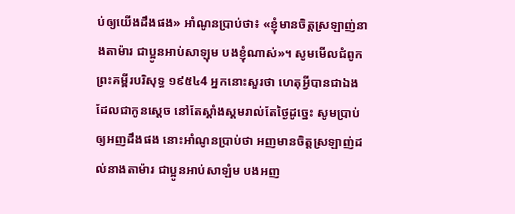ប់ឲ្យយើងដឹងផង» អាំណូនប្រាប់ថា៖ «ខ្ញុំមានចិត្តស្រឡាញ់នាងតាម៉ារ ជាប្អូនអាប់សាឡុម បងខ្ញុំណាស់»។ សូមមើលជំពូកព្រះគម្ពីរបរិសុទ្ធ ១៩៥៤4 អ្នកនោះសួរថា ហេតុអ្វីបានជាឯង ដែលជាកូនស្តេច នៅតែស្គាំងស្គមរាល់តែថ្ងៃដូច្នេះ សូមប្រាប់ឲ្យអញដឹងផង នោះអាំណូនប្រាប់ថា អញមានចិត្តស្រឡាញ់ដល់នាងតាម៉ារ ជាប្អូនអាប់សាឡំម បងអញ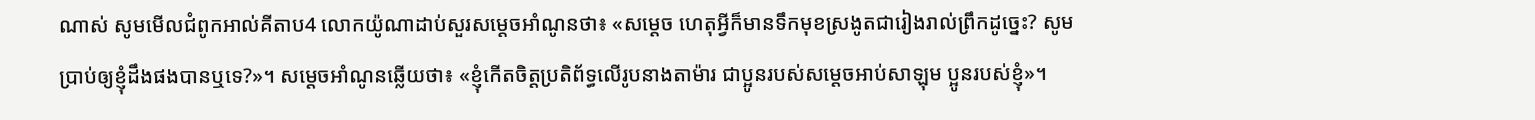ណាស់ សូមមើលជំពូកអាល់គីតាប4 លោកយ៉ូណាដាប់សួរសម្តេចអាំណូនថា៖ «សម្តេច ហេតុអ្វីក៏មានទឹកមុខស្រងូតជារៀងរាល់ព្រឹកដូច្នេះ? សូមប្រាប់ឲ្យខ្ញុំដឹងផងបានឬទេ?»។ សម្តេចអាំណូនឆ្លើយថា៖ «ខ្ញុំកើតចិត្តប្រតិព័ទ្ធលើរូបនាងតាម៉ារ ជាប្អូនរបស់សម្តេចអាប់សាឡុម ប្អូនរបស់ខ្ញុំ»។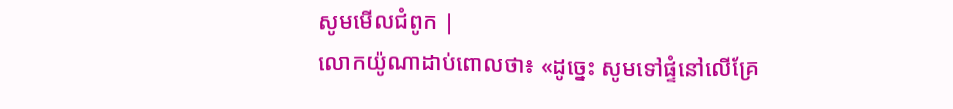សូមមើលជំពូក |
លោកយ៉ូណាដាប់ពោលថា៖ «ដូច្នេះ សូមទៅផ្ទំនៅលើគ្រែ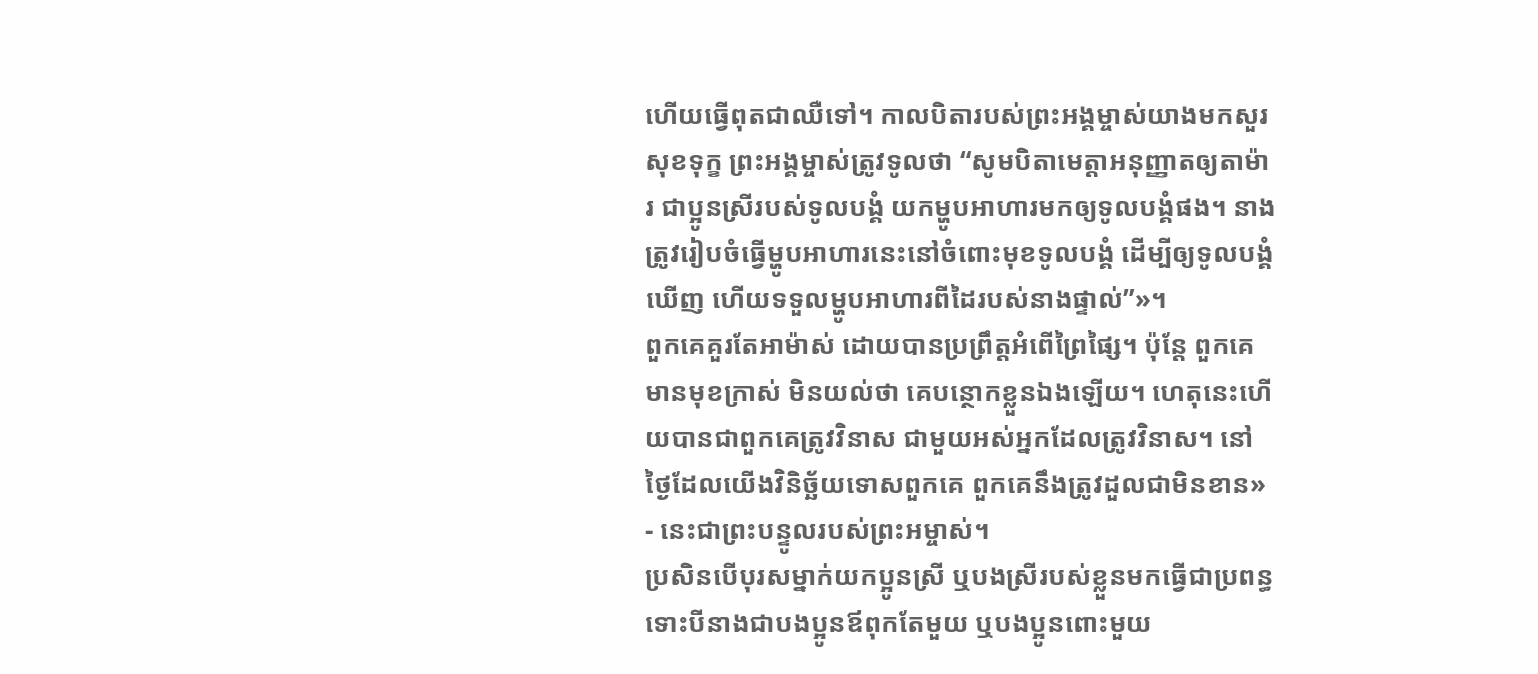ហើយធ្វើពុតជាឈឺទៅ។ កាលបិតារបស់ព្រះអង្គម្ចាស់យាងមកសួរសុខទុក្ខ ព្រះអង្គម្ចាស់ត្រូវទូលថា “សូមបិតាមេត្តាអនុញ្ញាតឲ្យតាម៉ារ ជាប្អូនស្រីរបស់ទូលបង្គំ យកម្ហូបអាហារមកឲ្យទូលបង្គំផង។ នាងត្រូវរៀបចំធ្វើម្ហូបអាហារនេះនៅចំពោះមុខទូលបង្គំ ដើម្បីឲ្យទូលបង្គំឃើញ ហើយទទួលម្ហូបអាហារពីដៃរបស់នាងផ្ទាល់”»។
ពួកគេគួរតែអាម៉ាស់ ដោយបានប្រព្រឹត្តអំពើព្រៃផ្សៃ។ ប៉ុន្តែ ពួកគេមានមុខក្រាស់ មិនយល់ថា គេបន្ថោកខ្លួនឯងឡើយ។ ហេតុនេះហើយបានជាពួកគេត្រូវវិនាស ជាមួយអស់អ្នកដែលត្រូវវិនាស។ នៅថ្ងៃដែលយើងវិនិច្ឆ័យទោសពួកគេ ពួកគេនឹងត្រូវដួលជាមិនខាន» - នេះជាព្រះបន្ទូលរបស់ព្រះអម្ចាស់។
ប្រសិនបើបុរសម្នាក់យកប្អូនស្រី ឬបងស្រីរបស់ខ្លួនមកធ្វើជាប្រពន្ធ ទោះបីនាងជាបងប្អូនឪពុកតែមួយ ឬបងប្អូនពោះមួយ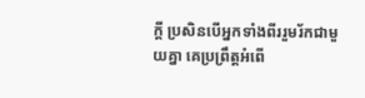ក្ដី ប្រសិនបើអ្នកទាំងពីររួមរ័កជាមួយគ្នា គេប្រព្រឹត្តអំពើ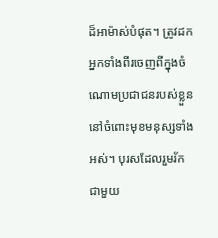ដ៏អាម៉ាស់បំផុត។ ត្រូវដកអ្នកទាំងពីរចេញពីក្នុងចំណោមប្រជាជនរបស់ខ្លួន នៅចំពោះមុខមនុស្សទាំងអស់។ បុរសដែលរួមរ័កជាមួយ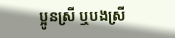ប្អូនស្រី ឬបងស្រី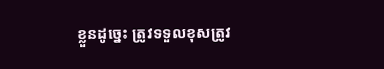ខ្លួនដូច្នេះ ត្រូវទទួលខុសត្រូវ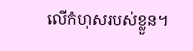លើកំហុសរបស់ខ្លួន។